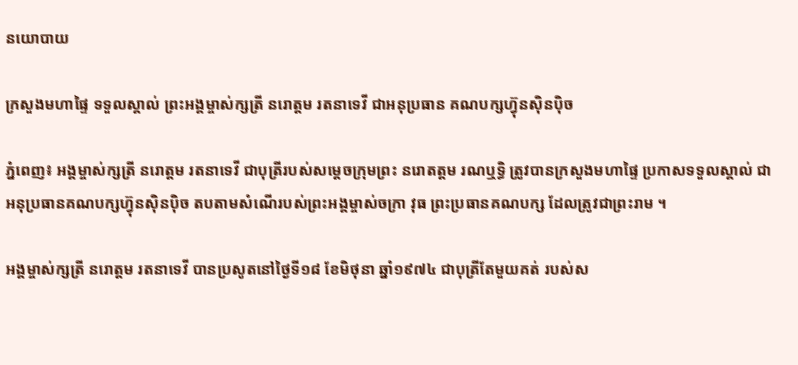នយោបាយ

ក្រសួងមហាផ្ទៃ ទទួលស្គាល់ ព្រះអង្គម្ចាស់ក្សត្រី នរោត្តម រតនាទេវី ជាអនុប្រធាន គណបក្សហ៊្វុនស៊ិនប៉ិច

ភ្នំពេញ៖ អង្គម្ចាស់ក្សត្រី នរោត្តម រតនាទេវី ជាបុត្រីរបស់សម្តេចក្រុមព្រះ នរោតត្តម រណឬទ្ធិ ត្រូវបានក្រសួងមហាផ្ទៃ ប្រកាសទទួលស្គាល់ ជាអនុប្រធានគណបក្សហ៊្វុនស៊ិនប៉ិច តបតាមសំណើរបស់ព្រះអង្គម្ចាស់ចក្រា វុធ ព្រះប្រធានគណបក្ស ដែលត្រូវជាព្រះរាម ។

អង្គម្ចាស់ក្សត្រី នរោត្តម រតនាទេវី បានប្រសូតនៅថ្ងៃទី១៨ ខែមិថុនា ឆ្នាំ១៩៧៤ ជាបុត្រីតែមួយគត់ របស់ស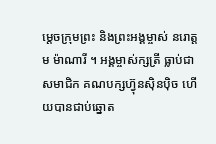ម្តេចក្រុមព្រះ និងព្រះអង្គម្ចាស់ នរោត្តម ម៉ាណារី ។ អង្គម្ចាស់ក្សត្រី ធ្លាប់ជាសមាជិក គណបក្សហ៊្វុនស៊ិនប៉ិច ហើយបានជាប់ឆ្នោត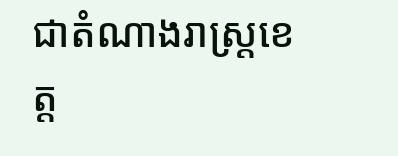ជាតំណាងរាស្រ្តខេត្ត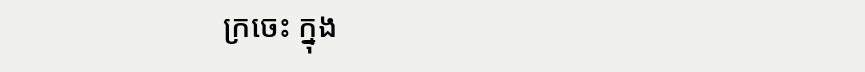ក្រចេះ ក្នុង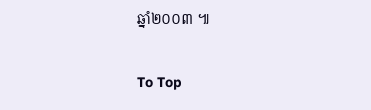ឆ្នាំ២០០៣ ៕

To Top